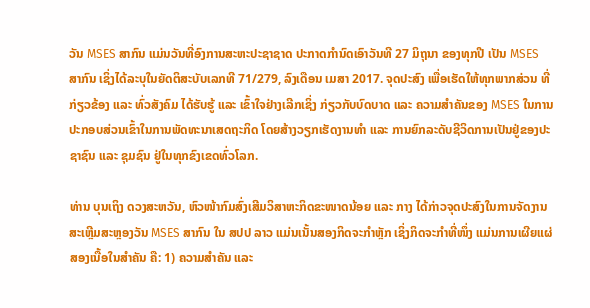ວັນ MSES ສາກົນ ແມ່ນວັນທີ່ອົງການສະຫະປະຊາຊາດ ປະກາດກໍານົດເອົາວັນທີ 27 ມິຖຸນາ ຂອງທຸກປີ ເປັນ MSES ສາກົນ ເຊິ່ງໄດ້ລະບຸໃນຍັດຕິສະບັບເລກທີ 71/279, ລົງເດືອນ ເມສາ 2017. ຈຸດປະສົງ ເພື່ອເຮັດໃຫ້ທຸກພາກສ່ວນ ທີ່ກ່ຽວຂ້ອງ ແລະ ທົ່ວສັງຄົມ ໄດ້ຮັບຮູ້ ແລະ ເຂົ້າໃຈຢ່າງເລີກເຊິ່ງ ກ່ຽວກັບບົດບາດ ແລະ ຄວາມສໍາຄັນຂອງ MSES ໃນການປະກອບສ່ວນເຂົ້າໃນການພັດທະນາເສດຖະກິດ ໂດຍສ້າງວຽກເຮັດງານທໍາ ແລະ ການຍົກລະດັບຊີວິດການເປັນຢູ່ຂອງປະຊາຊົນ ແລະ ຊຸມຊົນ ຢູ່ໃນທຸກຂົງເຂດທົ່ວໂລກ.

ທ່ານ ບຸນເຖິງ ດວງສະຫວັນ, ຫົວໜ້າກົມສົ່ງເສີມວິສາຫະກິດຂະໜາດນ້ອຍ ແລະ ກາງ ໄດ້ກ່າວຈຸດປະສົງໃນການຈັດງານສະເຫຼີມສະຫຼອງວັນ MSES ສາກົນ ໃນ ສປປ ລາວ ແມ່ນເນັ້ນສອງກິດຈະກໍາຫຼັກ ເຊິ່ງກິດຈະກໍາທີ່ໜຶ່ງ ແມ່ນການເຜີຍແຜ່ສອງເນື້ອໃນສໍາຄັນ ຄື: 1) ຄວາມສໍາຄັນ ແລະ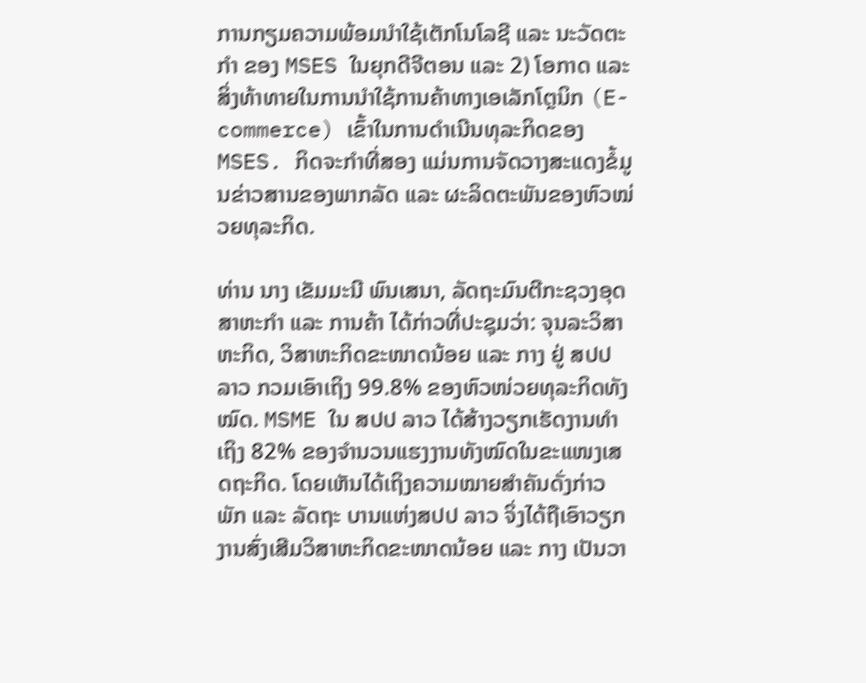ການກຽມຄວາມພ້ອມນໍາໃຊ້ເຕັກໂນໂລຊີ ແລະ ນະວັດຕະກໍາ ຂອງ MSES ໃນຍຸກດີຈີຕອນ ແລະ 2) ໂອກາດ ແລະ ສິ່ງທ້າທາຍໃນການນໍາໃຊ້ການຄ້າທາງເອເລັກໂຕຼນິກ (E-commerce) ເຂົ້າໃນການດໍາເນີນທຸລະກິດຂອງ MSES. ກິດຈະກໍາທີ່ສອງ ແມ່ນການຈັດວາງສະແດງຂໍ້ມູນຂ່າວສານຂອງພາກລັດ ແລະ ຜະລິດຕະພັນຂອງຫົວໝ່ວຍທຸລະກິດ.

ທ່ານ ນາງ ເຂັມມະນີ ພົນເສນາ, ລັດຖະມົນຕີກະຊວງອຸດສາຫະກໍາ ແລະ ການຄ້າ ໄດ້ກ່າວທີ່ປະຊຸມວ່າ: ຈຸນລະວິສາຫະກິດ, ວິສາຫະກິດຂະໜາດນ້ອຍ ແລະ ກາງ ຢູ່ ສປປ ລາວ ກວມເອົາເຖິງ 99.8% ຂອງຫົວໜ່ວຍທຸລະກິດທັງໝົດ. MSME ໃນ ສປປ ລາວ ໄດ້ສ້າງວຽກເຮັດງານທໍາເຖິງ 82% ຂອງຈໍານວນແຮງງານທັງໝົດໃນຂະແໜງເສດຖະກິດ. ໂດຍເຫັນໄດ້ເຖິງຄວາມໝາຍສຳຄັນດັ່ງກ່າວ ພັກ ແລະ ລັດຖະ ບານແຫ່ງສປປ ລາວ ຈິ່ງໄດ້ຖືເອົາວຽກງານສົ່ງເສີມວິສາຫະກິດຂະໜາດນ້ອຍ ແລະ ກາງ ເປັນວາ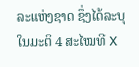ລະແຫ່ງຊາດ ຊຶ່ງໄດ້ລະບຸໃນມະຕິ 4 ສະໄໝທີ X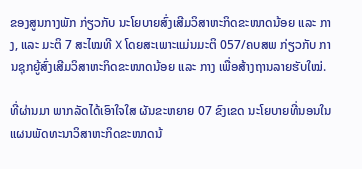ຂອງສູນກາງພັກ ກ່ຽວກັບ ນະໂຍບາຍສົ່ງເສີມວິສາຫະກິດຂະໜາດນ້ອຍ ແລະ ກາງ, ແລະ ມະຕິ 7 ສະໄໝທີ X ໂດຍສະເພາະແມ່ນມະຕິ 057/ຄບສພ ກ່ຽວກັບ ການຊຸກຍູ້ສົ່ງເສີມວິສາຫະກິດຂະໜາດນ້ອຍ ແລະ ກາງ ເພື່ອສ້າງຖານລາຍຮັບໃໝ່.

ທີ່ຜ່ານມາ ພາກລັດໄດ້ເອົາໃຈໃສ ຜັນຂະຫຍາຍ 07 ຂົງເຂດ ນະໂຍບາຍທີ່ນອນໃນແຜນພັດທະນາວິສາຫະກິດຂະໜາດນ້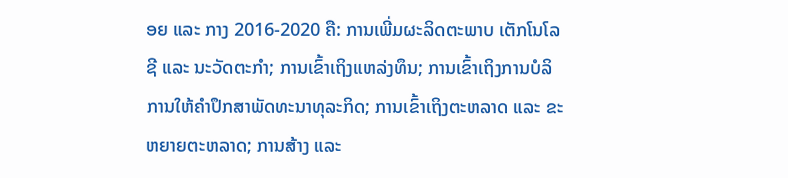ອຍ ແລະ ກາງ 2016-2020 ຄື: ການເພີ່ມຜະລິດຕະພາບ ເຕັກໂນໂລຊີ ແລະ ນະວັດຕະກຳ; ການເຂົ້າເຖິງແຫລ່ງທຶນ; ການເຂົ້າເຖິງການບໍລິການໃຫ້ຄຳປຶກສາພັດທະນາທຸລະກິດ; ການເຂົ້າເຖິງຕະຫລາດ ແລະ ຂະຫຍາຍຕະຫລາດ; ການສ້າງ ແລະ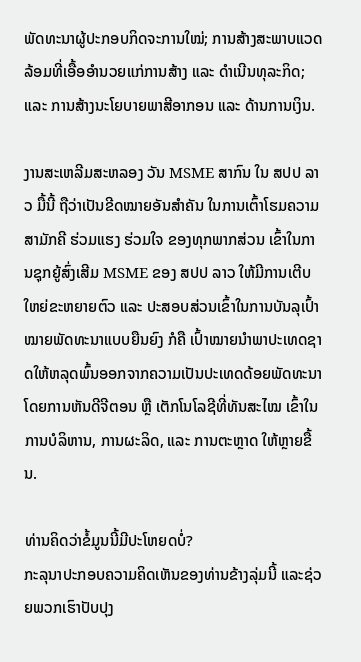ພັດທະນາຜູ້ປະກອບກິດຈະການໃໝ່; ການສ້າງສະພາບແວດລ້ອມທີ່ເອື້ອອໍານວຍແກ່ການສ້າງ ແລະ ດຳເນີນທຸລະກິດ; ແລະ ການສ້າງນະໂຍບາຍພາສີອາກອນ ແລະ ດ້ານການເງິນ.

ງານສະເຫລີມສະຫລອງ ວັນ MSME ສາກົນ ໃນ ສປປ ລາວ ມື້ນີ້ ຖືວ່າເປັນຂີດໝາຍອັນສໍາຄັນ ໃນການເຕົ້າໂຮມຄວາມສາມັກຄີ ຮ່ວມແຮງ ຮ່ວມໃຈ ຂອງທຸກພາກສ່ວນ ເຂົ້າໃນການຊຸກຍູ້ສົ່ງເສີມ MSME ຂອງ ສປປ ລາວ ໃຫ້ມີການເຕີບໃຫຍ່ຂະຫຍາຍຕົວ ແລະ ປະສອບສ່ວນເຂົ້າໃນການບັນລຸເປົ້າໝາຍພັດທະນາແບບຍືນຍົງ ກໍຄື ເປົ້າໝາຍນຳພາປະເທດຊາດໃຫ້ຫລຸດພົ້ນອອກຈາກຄວາມເປັນປະເທດດ້ອຍພັດທະນາ ໂດຍການຫັນດີຈີຕອນ ຫຼື ເຕັກໂນໂລຊີທີ່ທັນສະໄໝ ເຂົ້າໃນການບໍລິຫານ, ການຜະລິດ, ແລະ ການຕະຫຼາດ ໃຫ້ຫຼາຍຂື້ນ.

ທ່ານຄິດວ່າຂໍ້ມູນນີ້ມີປະໂຫຍດບໍ່?
ກະລຸນາປະກອບຄວາມຄິດເຫັນຂອງທ່ານຂ້າງລຸ່ມນີ້ ແລະຊ່ວຍພວກເຮົາປັບປຸງ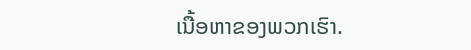ເນື້ອຫາຂອງພວກເຮົາ.